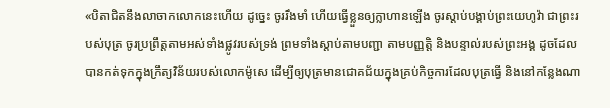«បិតាជិតនឹងលាចាកលោកនេះហើយ ដូច្នេះ ចូររឹងមាំ ហើយធ្វើខ្លួនឲ្យក្លាហានឡើង ចូរស្ដាប់បង្គាប់ព្រះយេហូវ៉ា ជាព្រះរបស់បុត្រ ចូរប្រព្រឹត្តតាមអស់ទាំងផ្លូវរបស់ទ្រង់ ព្រមទាំងស្ដាប់តាមបញ្ជា តាមបញ្ញត្តិ និងបន្ទាល់របស់ព្រះអង្គ ដូចដែលបានកត់ទុកក្នុងក្រឹត្យវិន័យរបស់លោកម៉ូសេ ដើម្បីឲ្យបុត្រមានជោគជ័យក្នុងគ្រប់កិច្ចការដែលបុត្រធ្វើ និងនៅកន្លែងណា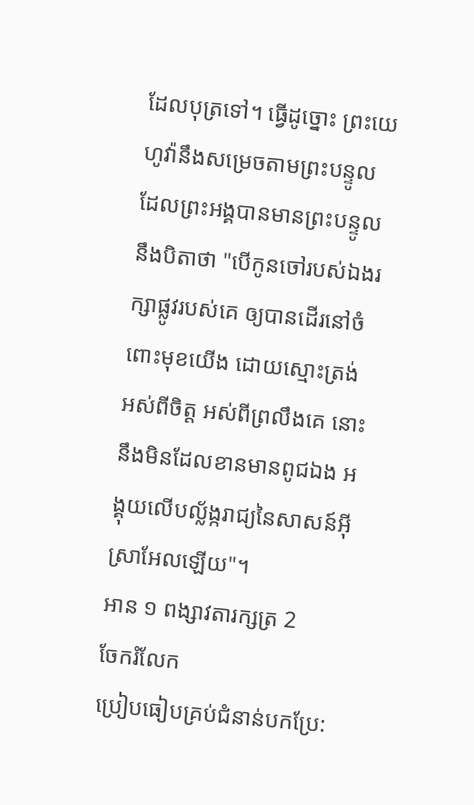ដែលបុត្រទៅ។ ធ្វើដូច្នោះ ព្រះយេហូវ៉ានឹងសម្រេចតាមព្រះបន្ទូលដែលព្រះអង្គបានមានព្រះបន្ទូលនឹងបិតាថា "បើកូនចៅរបស់ឯងរក្សាផ្លូវរបស់គេ ឲ្យបានដើរនៅចំពោះមុខយើង ដោយស្មោះត្រង់ អស់ពីចិត្ត អស់ពីព្រលឹងគេ នោះនឹងមិនដែលខានមានពូជឯង អង្គុយលើបល្ល័ង្ករាជ្យនៃសាសន៍អ៊ីស្រាអែលឡើយ"។
អាន ១ ពង្សាវតារក្សត្រ 2
ចែករំលែក
ប្រៀបធៀបគ្រប់ជំនាន់បកប្រែ: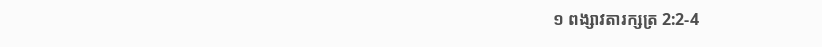១ ពង្សាវតារក្សត្រ 2:2-4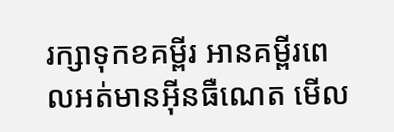រក្សាទុកខគម្ពីរ អានគម្ពីរពេលអត់មានអ៊ីនធឺណេត មើល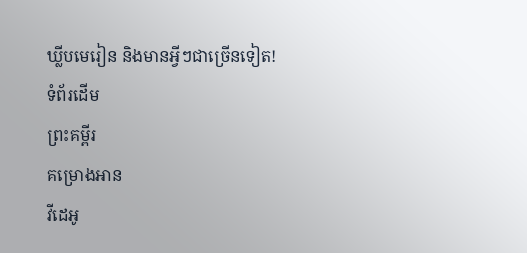ឃ្លីបមេរៀន និងមានអ្វីៗជាច្រើនទៀត!
ទំព័រដើម
ព្រះគម្ពីរ
គម្រោងអាន
វីដេអូ